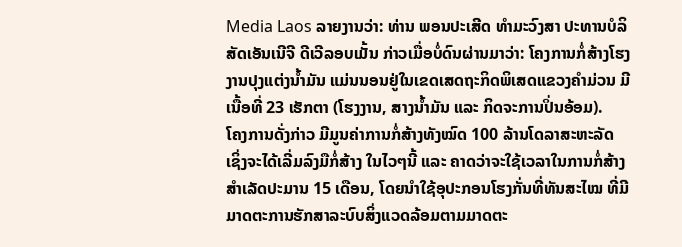Media Laos ລາຍງານວ່າ: ທ່ານ ພອນປະເສີດ ທຳມະວົງສາ ປະທານບໍລິສັດເອັນເນີຈີ ດີເວີລອບເມັ້ນ ກ່າວເມື່ອບໍ່ດົນຜ່ານມາວ່າ: ໂຄງການກໍ່ສ້າງໂຮງງານປຸງແຕ່ງນໍ້າມັນ ແມ່ນນອນຢູ່ໃນເຂດເສດຖະກິດພິເສດແຂວງຄຳມ່ວນ ມີເນື້ອທີ່ 23 ເຮັກຕາ (ໂຮງງານ, ສາງນໍ້າມັນ ແລະ ກິດຈະການປິ່ນອ້ອມ).
ໂຄງການດັ່ງກ່າວ ມີມູນຄ່າການກໍ່ສ້າງທັງໝົດ 100 ລ້ານໂດລາສະຫະລັດ ເຊິ່ງຈະໄດ້ເລີ່ມລົງມືກໍ່ສ້າງ ໃນໄວໆນີ້ ແລະ ຄາດວ່າຈະໃຊ້ເວລາໃນການກໍ່ສ້າງສຳເລັດປະມານ 15 ເດືອນ, ໂດຍນໍາໃຊ້ອຸປະກອນໂຮງກັ່ນທີ່ທັນສະໄໝ ທີ່ມີມາດຕະການຮັກສາລະບົບສິ່ງແວດລ້ອມຕາມມາດຕະ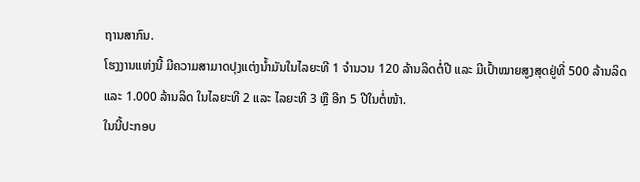ຖານສາກົນ.
ໂຮງງານແຫ່ງນີ້ ມີຄວາມສາມາດປຸງແຕ່ງນໍ້າມັນໃນໄລຍະທີ 1 ຈໍານວນ 120 ລ້ານລິດຕໍ່ປີ ແລະ ມີເປົ້າໝາຍສູງສຸດຢູ່ທີ່ 500 ລ້ານລິດ ແລະ 1.000 ລ້ານລິດ ໃນໄລຍະທີ 2 ແລະ ໄລຍະທີ 3 ຫຼື ອີກ 5 ປີໃນຕໍ່ໜ້າ.
ໃນນີ້ປະກອບ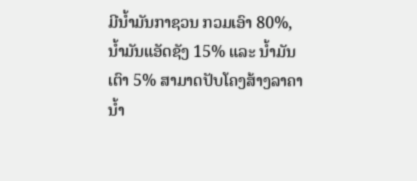ມີນໍ້າມັນກາຊວນ ກວມເອົາ 80%, ນໍ້າມັນແອັດຊັງ 15% ແລະ ນໍ້າມັນເຕົາ 5% ສາມາດປັບໂຄງສ້າງລາຄານໍ້າ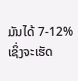ມັນໄດ້ 7-12% ເຊິ່ງຈະເຮັດ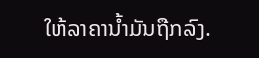ໃຫ້ລາຄານໍ້າມັນຖືກລົງ.